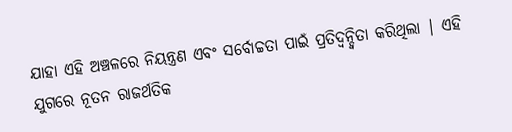ଯାହା ଏହି ଅଞ୍ଚଳରେ ନିୟନ୍ତ୍ରଣ ଏବଂ ସର୍ବୋଚ୍ଚତା ପାଇଁ ପ୍ରତିଦ୍ୱନ୍ଦ୍ୱିତା କରିଥିଲା | ଏହି ଯୁଗରେ ନୂତନ ରାଜର୍ଥତିକ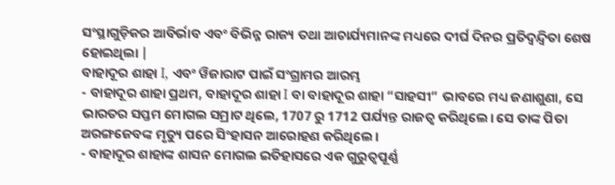ସଂସ୍ଥାଗୁଡ଼ିକର ଆବିର୍ଭାବ ଏବଂ ବିଭିନ୍ନ ରାଜ୍ୟ ତଥା ଆଚାର୍ଯ୍ୟମାନଙ୍କ ମଧ୍ୟରେ ଦୀର୍ଘ ଦିନର ପ୍ରତିଦ୍ୱନ୍ଦ୍ୱିତା ଶେଷ ହୋଇଥିଲା |
ବାହାଦୂର ଶାହା I, ଏବଂ ୱିଜାରାଟ ପାଇଁ ସଂଗ୍ରାମର ଆରମ୍ଭ
- ବାହାଦୂର ଶାହା ପ୍ରଥମ, ବାହାଦୂର ଶାହା I ବା ବାହାଦୂର ଶାହା “ସାହସୀ” ଭାବରେ ମଧ୍ୟ ଜଣାଶୁଣା, ସେ ଭାରତର ସପ୍ତମ ମୋଗଲ ସମ୍ରାଟ ଥିଲେ, 1707 ରୁ 1712 ପର୍ଯ୍ୟନ୍ତ ରାଜତ୍ୱ କରିଥିଲେ। ସେ ତାଙ୍କ ପିତା ଅରଙ୍ଗଜେବଙ୍କ ମୃତ୍ୟୁ ପରେ ସିଂହାସନ ଆରୋହଣ କରିଥିଲେ।
- ବାହାଦୂର ଶାହାଙ୍କ ଶାସନ ମୋଗଲ ଇତିହାସରେ ଏକ ଗୁରୁତ୍ୱପୂର୍ଣ୍ଣ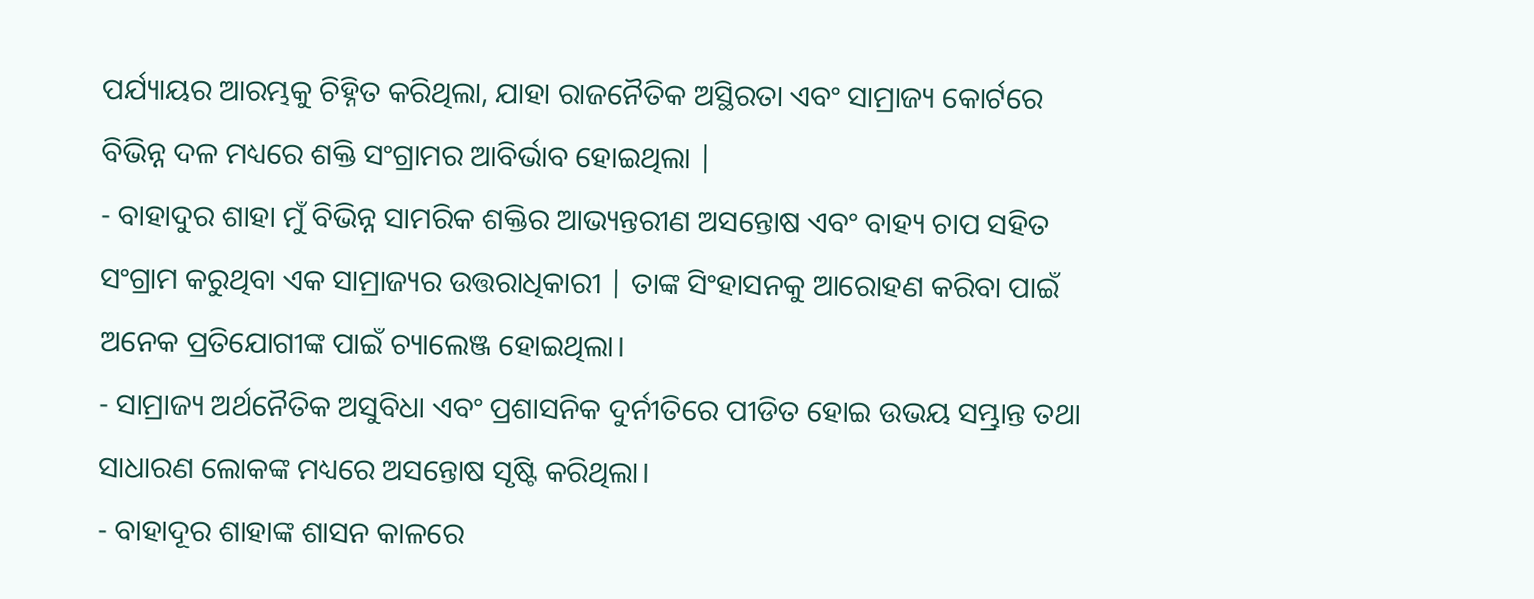ପର୍ଯ୍ୟାୟର ଆରମ୍ଭକୁ ଚିହ୍ନିତ କରିଥିଲା, ଯାହା ରାଜନୈତିକ ଅସ୍ଥିରତା ଏବଂ ସାମ୍ରାଜ୍ୟ କୋର୍ଟରେ ବିଭିନ୍ନ ଦଳ ମଧ୍ୟରେ ଶକ୍ତି ସଂଗ୍ରାମର ଆବିର୍ଭାବ ହୋଇଥିଲା |
- ବାହାଦୁର ଶାହା ମୁଁ ବିଭିନ୍ନ ସାମରିକ ଶକ୍ତିର ଆଭ୍ୟନ୍ତରୀଣ ଅସନ୍ତୋଷ ଏବଂ ବାହ୍ୟ ଚାପ ସହିତ ସଂଗ୍ରାମ କରୁଥିବା ଏକ ସାମ୍ରାଜ୍ୟର ଉତ୍ତରାଧିକାରୀ | ତାଙ୍କ ସିଂହାସନକୁ ଆରୋହଣ କରିବା ପାଇଁ ଅନେକ ପ୍ରତିଯୋଗୀଙ୍କ ପାଇଁ ଚ୍ୟାଲେଞ୍ଜ ହୋଇଥିଲା।
- ସାମ୍ରାଜ୍ୟ ଅର୍ଥନୈତିକ ଅସୁବିଧା ଏବଂ ପ୍ରଶାସନିକ ଦୁର୍ନୀତିରେ ପୀଡିତ ହୋଇ ଉଭୟ ସମ୍ଭ୍ରାନ୍ତ ତଥା ସାଧାରଣ ଲୋକଙ୍କ ମଧ୍ୟରେ ଅସନ୍ତୋଷ ସୃଷ୍ଟି କରିଥିଲା।
- ବାହାଦୂର ଶାହାଙ୍କ ଶାସନ କାଳରେ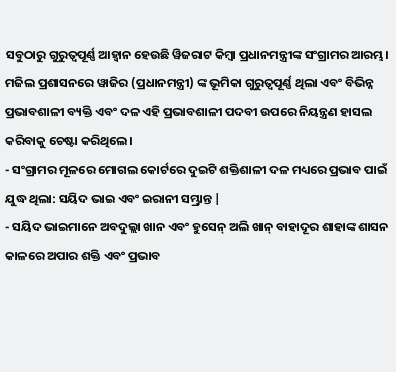ସବୁଠାରୁ ଗୁରୁତ୍ୱପୂର୍ଣ୍ଣ ଆହ୍ୱାନ ହେଉଛି ୱିଜରାଟ କିମ୍ବା ପ୍ରଧାନମନ୍ତ୍ରୀଙ୍କ ସଂଗ୍ରାମର ଆରମ୍ଭ। ମଜିଲ ପ୍ରଶାସନରେ ୱାଜିର (ପ୍ରଧାନମନ୍ତ୍ରୀ) ଙ୍କ ଭୂମିକା ଗୁରୁତ୍ୱପୂର୍ଣ୍ଣ ଥିଲା ଏବଂ ବିଭିନ୍ନ ପ୍ରଭାବଶାଳୀ ବ୍ୟକ୍ତି ଏବଂ ଦଳ ଏହି ପ୍ରଭାବଶାଳୀ ପଦବୀ ଉପରେ ନିୟନ୍ତ୍ରଣ ହାସଲ କରିବାକୁ ଚେଷ୍ଟା କରିଥିଲେ।
- ସଂଗ୍ରାମର ମୂଳରେ ମୋଗଲ କୋର୍ଟରେ ଦୁଇଟି ଶକ୍ତିଶାଳୀ ଦଳ ମଧ୍ୟରେ ପ୍ରଭାବ ପାଇଁ ଯୁଦ୍ଧ ଥିଲା: ସୟିଦ ଭାଇ ଏବଂ ଇରାନୀ ସମ୍ଭ୍ରାନ୍ତ |
- ସୟିଦ ଭାଇମାନେ ଅବଦୁଲ୍ଲା ଖାନ ଏବଂ ହୁସେନ୍ ଅଲି ଖାନ୍ ବାହାଦୂର ଶାହାଙ୍କ ଶାସନ କାଳରେ ଅପାର ଶକ୍ତି ଏବଂ ପ୍ରଭାବ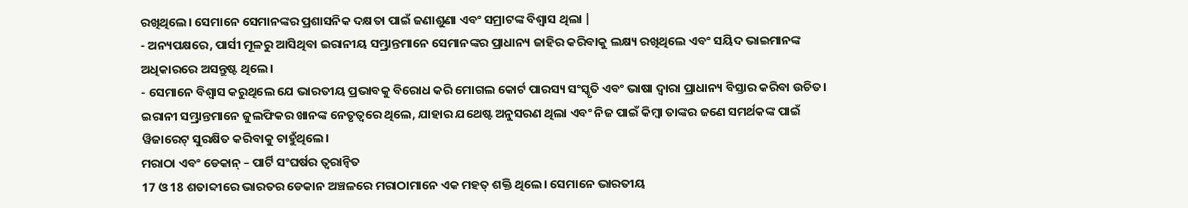ରଖିଥିଲେ। ସେମାନେ ସେମାନଙ୍କର ପ୍ରଶାସନିକ ଦକ୍ଷତା ପାଇଁ ଜଣାଶୁଣା ଏବଂ ସମ୍ରାଟଙ୍କ ବିଶ୍ୱାସ ଥିଲା |
- ଅନ୍ୟପକ୍ଷରେ, ପାର୍ସୀ ମୂଳରୁ ଆସିଥିବା ଇରାନୀୟ ସମ୍ଭ୍ରାନ୍ତମାନେ ସେମାନଙ୍କର ପ୍ରାଧାନ୍ୟ ଜାହିର କରିବାକୁ ଲକ୍ଷ୍ୟ ରଖିଥିଲେ ଏବଂ ସୟିଦ ଭାଇମାନଙ୍କ ଅଧିକାରରେ ଅସନ୍ତୁଷ୍ଟ ଥିଲେ।
- ସେମାନେ ବିଶ୍ୱାସ କରୁଥିଲେ ଯେ ଭାରତୀୟ ପ୍ରଭାବକୁ ବିରୋଧ କରି ମୋଗଲ କୋର୍ଟ ପାରସ୍ୟ ସଂସ୍କୃତି ଏବଂ ଭାଷା ଦ୍ୱାରା ପ୍ରାଧାନ୍ୟ ବିସ୍ତାର କରିବା ଉଚିତ। ଇରାନୀ ସମ୍ଭ୍ରାନ୍ତମାନେ ଜୁଲଫିକର ଖାନଙ୍କ ନେତୃତ୍ୱରେ ଥିଲେ, ଯାହାର ଯଥେଷ୍ଟ ଅନୁସରଣ ଥିଲା ଏବଂ ନିଜ ପାଇଁ କିମ୍ବା ତାଙ୍କର ଜଣେ ସମର୍ଥକଙ୍କ ପାଇଁ ୱିଜାରେଟ୍ ସୁରକ୍ଷିତ କରିବାକୁ ଚାହୁଁଥିଲେ।
ମରାଠା ଏବଂ ଡେକାନ୍ – ପାର୍ଟି ସଂଘର୍ଷର ତ୍ୱରାନ୍ୱିତ
17 ଓ 18 ଶତାବ୍ଦୀରେ ଭାରତର ଡେକାନ ଅଞ୍ଚଳରେ ମରାଠାମାନେ ଏକ ମହତ୍ ଶକ୍ତି ଥିଲେ। ସେମାନେ ଭାରତୀୟ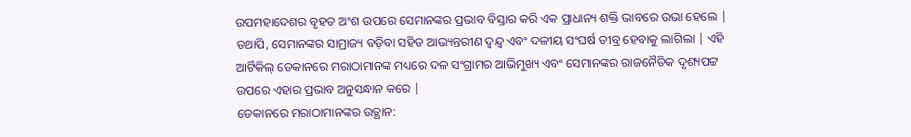ଉପମହାଦେଶର ବୃହତ ଅଂଶ ଉପରେ ସେମାନଙ୍କର ପ୍ରଭାବ ବିସ୍ତାର କରି ଏକ ପ୍ରାଧାନ୍ୟ ଶକ୍ତି ଭାବରେ ଉଭା ହେଲେ | ତଥାପି, ସେମାନଙ୍କର ସାମ୍ରାଜ୍ୟ ବଡ଼ିବା ସହିତ ଆଭ୍ୟନ୍ତରୀଣ ଦ୍ୱନ୍ଦ୍ୱ ଏବଂ ଦଳୀୟ ସଂଘର୍ଷ ତୀବ୍ର ହେବାକୁ ଲାଗିଲା | ଏହି ଆର୍ଟିକିଲ୍ ଡେକାନରେ ମରାଠାମାନଙ୍କ ମଧ୍ୟରେ ଦଳ ସଂଗ୍ରାମର ଆଭିମୁଖ୍ୟ ଏବଂ ସେମାନଙ୍କର ରାଜନୈତିକ ଦୃଶ୍ୟପଟ୍ଟ ଉପରେ ଏହାର ପ୍ରଭାବ ଅନୁସନ୍ଧାନ କରେ |
ଡେକାନରେ ମରାଠାମାନଙ୍କର ଉତ୍ଥାନ: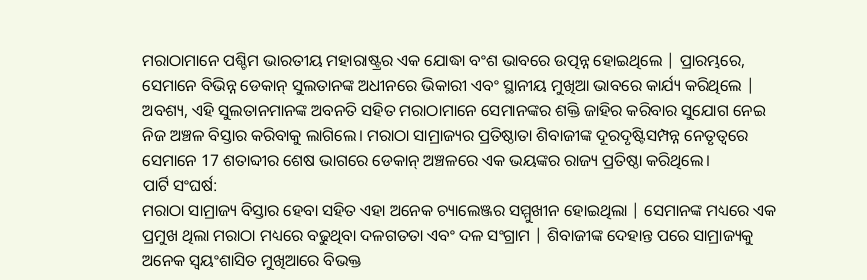ମରାଠାମାନେ ପଶ୍ଚିମ ଭାରତୀୟ ମହାରାଷ୍ଟ୍ରର ଏକ ଯୋଦ୍ଧା ବଂଶ ଭାବରେ ଉତ୍ପନ୍ନ ହୋଇଥିଲେ | ପ୍ରାରମ୍ଭରେ, ସେମାନେ ବିଭିନ୍ନ ଡେକାନ୍ ସୁଲତାନଙ୍କ ଅଧୀନରେ ଭିକାରୀ ଏବଂ ସ୍ଥାନୀୟ ମୁଖିଆ ଭାବରେ କାର୍ଯ୍ୟ କରିଥିଲେ | ଅବଶ୍ୟ, ଏହି ସୁଲତାନମାନଙ୍କ ଅବନତି ସହିତ ମରାଠାମାନେ ସେମାନଙ୍କର ଶକ୍ତି ଜାହିର କରିବାର ସୁଯୋଗ ନେଇ ନିଜ ଅଞ୍ଚଳ ବିସ୍ତାର କରିବାକୁ ଲାଗିଲେ। ମରାଠା ସାମ୍ରାଜ୍ୟର ପ୍ରତିଷ୍ଠାତା ଶିବାଜୀଙ୍କ ଦୂରଦୃଷ୍ଟିସମ୍ପନ୍ନ ନେତୃତ୍ୱରେ ସେମାନେ 17 ଶତାବ୍ଦୀର ଶେଷ ଭାଗରେ ଡେକାନ୍ ଅଞ୍ଚଳରେ ଏକ ଭୟଙ୍କର ରାଜ୍ୟ ପ୍ରତିଷ୍ଠା କରିଥିଲେ।
ପାର୍ଟି ସଂଘର୍ଷ:
ମରାଠା ସାମ୍ରାଜ୍ୟ ବିସ୍ତାର ହେବା ସହିତ ଏହା ଅନେକ ଚ୍ୟାଲେଞ୍ଜର ସମ୍ମୁଖୀନ ହୋଇଥିଲା | ସେମାନଙ୍କ ମଧ୍ୟରେ ଏକ ପ୍ରମୁଖ ଥିଲା ମରାଠା ମଧ୍ୟରେ ବଢୁଥିବା ଦଳଗତତା ଏବଂ ଦଳ ସଂଗ୍ରାମ | ଶିବାଜୀଙ୍କ ଦେହାନ୍ତ ପରେ ସାମ୍ରାଜ୍ୟକୁ ଅନେକ ସ୍ଵୟଂଶାସିତ ମୁଖିଆରେ ବିଭକ୍ତ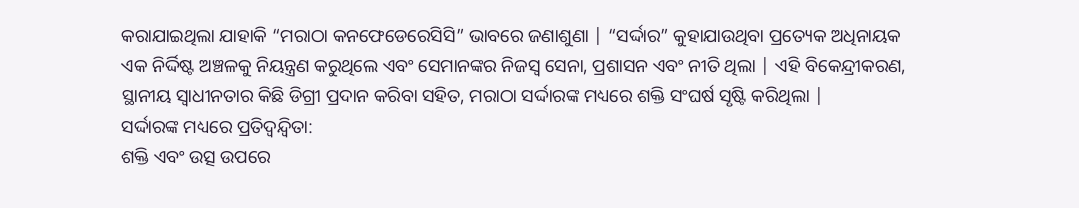କରାଯାଇଥିଲା ଯାହାକି “ମରାଠା କନଫେଡେରେସିସି” ଭାବରେ ଜଣାଶୁଣା | “ସର୍ଦ୍ଦାର” କୁହାଯାଉଥିବା ପ୍ରତ୍ୟେକ ଅଧିନାୟକ ଏକ ନିର୍ଦ୍ଦିଷ୍ଟ ଅଞ୍ଚଳକୁ ନିୟନ୍ତ୍ରଣ କରୁଥିଲେ ଏବଂ ସେମାନଙ୍କର ନିଜସ୍ୱ ସେନା, ପ୍ରଶାସନ ଏବଂ ନୀତି ଥିଲା | ଏହି ବିକେନ୍ଦ୍ରୀକରଣ, ସ୍ଥାନୀୟ ସ୍ବାଧୀନତାର କିଛି ଡିଗ୍ରୀ ପ୍ରଦାନ କରିବା ସହିତ, ମରାଠା ସର୍ଦ୍ଦାରଙ୍କ ମଧ୍ୟରେ ଶକ୍ତି ସଂଘର୍ଷ ସୃଷ୍ଟି କରିଥିଲା |
ସର୍ଦ୍ଦାରଙ୍କ ମଧ୍ୟରେ ପ୍ରତିଦ୍ୱନ୍ଦ୍ୱିତା:
ଶକ୍ତି ଏବଂ ଉତ୍ସ ଉପରେ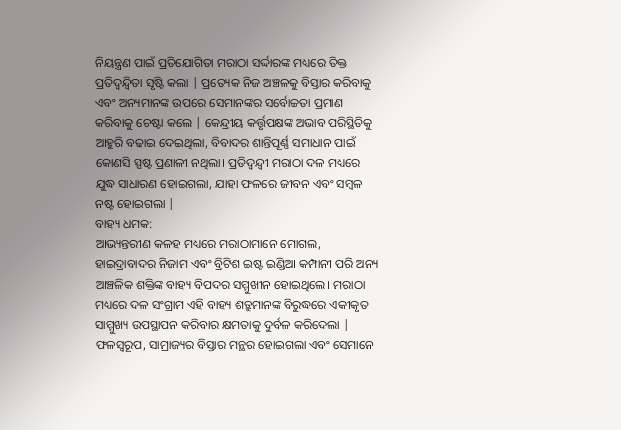ନିୟନ୍ତ୍ରଣ ପାଇଁ ପ୍ରତିଯୋଗିତା ମରାଠା ସର୍ଦ୍ଦାରଙ୍କ ମଧ୍ୟରେ ତିକ୍ତ ପ୍ରତିଦ୍ୱନ୍ଦ୍ୱିତା ସୃଷ୍ଟି କଲା | ପ୍ରତ୍ୟେକ ନିଜ ଅଞ୍ଚଳକୁ ବିସ୍ତାର କରିବାକୁ ଏବଂ ଅନ୍ୟମାନଙ୍କ ଉପରେ ସେମାନଙ୍କର ସର୍ବୋଚ୍ଚତା ପ୍ରମାଣ କରିବାକୁ ଚେଷ୍ଟା କଲେ | କେନ୍ଦ୍ରୀୟ କର୍ତ୍ତୃପକ୍ଷଙ୍କ ଅଭାବ ପରିସ୍ଥିତିକୁ ଆହୁରି ବଢାଇ ଦେଇଥିଲା, ବିବାଦର ଶାନ୍ତିପୂର୍ଣ୍ଣ ସମାଧାନ ପାଇଁ କୋଣସି ସ୍ପଷ୍ଟ ପ୍ରଣାଳୀ ନଥିଲା। ପ୍ରତିଦ୍ୱନ୍ଦ୍ୱୀ ମରାଠା ଦଳ ମଧ୍ୟରେ ଯୁଦ୍ଧ ସାଧାରଣ ହୋଇଗଲା, ଯାହା ଫଳରେ ଜୀବନ ଏବଂ ସମ୍ବଳ ନଷ୍ଟ ହୋଇଗଲା |
ବାହ୍ୟ ଧମକ:
ଆଭ୍ୟନ୍ତରୀଣ କଳହ ମଧ୍ୟରେ ମରାଠାମାନେ ମୋଗଲ, ହାଇଦ୍ରାବାଦର ନିଜାମ ଏବଂ ବ୍ରିଟିଶ ଇଷ୍ଟ ଇଣ୍ଡିଆ କମ୍ପାନୀ ପରି ଅନ୍ୟ ଆଞ୍ଚଳିକ ଶକ୍ତିଙ୍କ ବାହ୍ୟ ବିପଦର ସମ୍ମୁଖୀନ ହୋଇଥିଲେ। ମରାଠା ମଧ୍ୟରେ ଦଳ ସଂଗ୍ରାମ ଏହି ବାହ୍ୟ ଶତ୍ରୁମାନଙ୍କ ବିରୁଦ୍ଧରେ ଏକୀକୃତ ସାମ୍ମୁଖ୍ୟ ଉପସ୍ଥାପନ କରିବାର କ୍ଷମତାକୁ ଦୁର୍ବଳ କରିଦେଲା | ଫଳସ୍ୱରୂପ, ସାମ୍ରାଜ୍ୟର ବିସ୍ତାର ମନ୍ଥର ହୋଇଗଲା ଏବଂ ସେମାନେ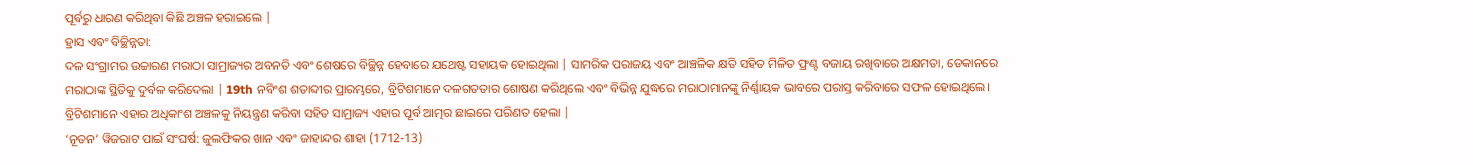ପୂର୍ବରୁ ଧାରଣ କରିଥିବା କିଛି ଅଞ୍ଚଳ ହରାଇଲେ |
ହ୍ରାସ ଏବଂ ବିଚ୍ଛିନ୍ନତା:
ଦଳ ସଂଗ୍ରାମର ଉଚ୍ଚାରଣ ମରାଠା ସାମ୍ରାଜ୍ୟର ଅବନତି ଏବଂ ଶେଷରେ ବିଚ୍ଛିନ୍ନ ହେବାରେ ଯଥେଷ୍ଟ ସହାୟକ ହୋଇଥିଲା | ସାମରିକ ପରାଜୟ ଏବଂ ଆଞ୍ଚଳିକ କ୍ଷତି ସହିତ ମିଳିତ ଫ୍ରଣ୍ଟ ବଜାୟ ରଖିବାରେ ଅକ୍ଷମତା, ଡେକାନରେ ମରାଠାଙ୍କ ସ୍ଥିତିକୁ ଦୁର୍ବଳ କରିଦେଲା | 19th ନବିଂଶ ଶତାବ୍ଦୀର ପ୍ରାରମ୍ଭରେ, ବ୍ରିଟିଶମାନେ ଦଳଗତତାର ଶୋଷଣ କରିଥିଲେ ଏବଂ ବିଭିନ୍ନ ଯୁଦ୍ଧରେ ମରାଠାମାନଙ୍କୁ ନିର୍ଣ୍ଣାୟକ ଭାବରେ ପରାସ୍ତ କରିବାରେ ସଫଳ ହୋଇଥିଲେ। ବ୍ରିଟିଶମାନେ ଏହାର ଅଧିକାଂଶ ଅଞ୍ଚଳକୁ ନିୟନ୍ତ୍ରଣ କରିବା ସହିତ ସାମ୍ରାଜ୍ୟ ଏହାର ପୂର୍ବ ଆତ୍ମର ଛାଇରେ ପରିଣତ ହେଲା |
‘ନୂତନ’ ୱିଜରାଟ ପାଇଁ ସଂଘର୍ଷ: ଜୁଲଫିକର ଖାନ ଏବଂ ଜାହାନ୍ଦର ଶାହା (1712-13)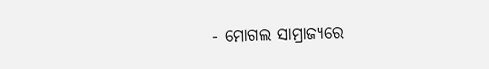- ମୋଗଲ ସାମ୍ରାଜ୍ୟରେ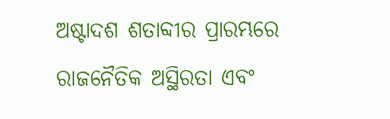ଅଷ୍ଟାଦଶ ଶତାବ୍ଦୀର ପ୍ରାରମ୍ଭରେ ରାଜନୈତିକ ଅସ୍ଥିରତା ଏବଂ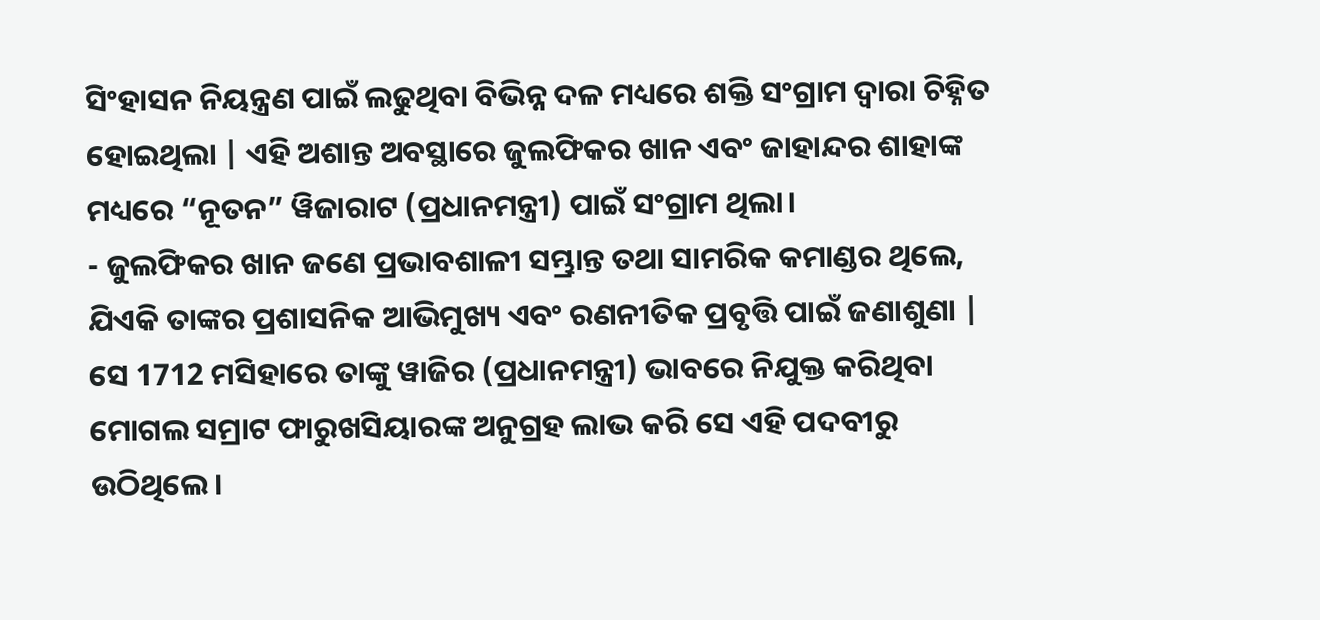ସିଂହାସନ ନିୟନ୍ତ୍ରଣ ପାଇଁ ଲଢୁଥିବା ବିଭିନ୍ନ ଦଳ ମଧ୍ୟରେ ଶକ୍ତି ସଂଗ୍ରାମ ଦ୍ୱାରା ଚିହ୍ନିତ ହୋଇଥିଲା | ଏହି ଅଶାନ୍ତ ଅବସ୍ଥାରେ ଜୁଲଫିକର ଖାନ ଏବଂ ଜାହାନ୍ଦର ଶାହାଙ୍କ ମଧ୍ୟରେ “ନୂତନ” ୱିଜାରାଟ (ପ୍ରଧାନମନ୍ତ୍ରୀ) ପାଇଁ ସଂଗ୍ରାମ ଥିଲା।
- ଜୁଲଫିକର ଖାନ ଜଣେ ପ୍ରଭାବଶାଳୀ ସମ୍ଭ୍ରାନ୍ତ ତଥା ସାମରିକ କମାଣ୍ଡର ଥିଲେ, ଯିଏକି ତାଙ୍କର ପ୍ରଶାସନିକ ଆଭିମୁଖ୍ୟ ଏବଂ ରଣନୀତିକ ପ୍ରବୃତ୍ତି ପାଇଁ ଜଣାଶୁଣା | ସେ 1712 ମସିହାରେ ତାଙ୍କୁ ୱାଜିର (ପ୍ରଧାନମନ୍ତ୍ରୀ) ଭାବରେ ନିଯୁକ୍ତ କରିଥିବା ମୋଗଲ ସମ୍ରାଟ ଫାରୁଖସିୟାରଙ୍କ ଅନୁଗ୍ରହ ଲାଭ କରି ସେ ଏହି ପଦବୀରୁ ଉଠିଥିଲେ।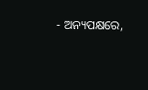- ଅନ୍ୟପକ୍ଷରେ,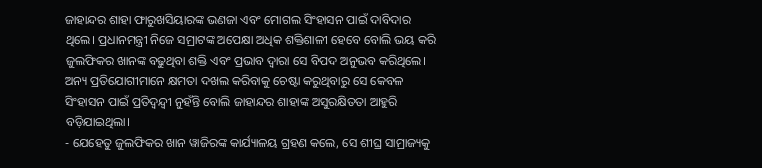ଜାହାନ୍ଦର ଶାହା ଫାରୁଖସିୟାରଙ୍କ ଭଣଜା ଏବଂ ମୋଗଲ ସିଂହାସନ ପାଇଁ ଦାବିଦାର ଥିଲେ। ପ୍ରଧାନମନ୍ତ୍ରୀ ନିଜେ ସମ୍ରାଟଙ୍କ ଅପେକ୍ଷା ଅଧିକ ଶକ୍ତିଶାଳୀ ହେବେ ବୋଲି ଭୟ କରି ଜୁଲଫିକର ଖାନଙ୍କ ବଢୁଥିବା ଶକ୍ତି ଏବଂ ପ୍ରଭାବ ଦ୍ୱାରା ସେ ବିପଦ ଅନୁଭବ କରିଥିଲେ। ଅନ୍ୟ ପ୍ରତିଯୋଗୀମାନେ କ୍ଷମତା ଦଖଲ କରିବାକୁ ଚେଷ୍ଟା କରୁଥିବାରୁ ସେ କେବଳ ସିଂହାସନ ପାଇଁ ପ୍ରତିଦ୍ୱନ୍ଦ୍ୱୀ ନୁହଁନ୍ତି ବୋଲି ଜାହାନ୍ଦର ଶାହାଙ୍କ ଅସୁରକ୍ଷିତତା ଆହୁରି ବଡ଼ିଯାଇଥିଲା।
- ଯେହେତୁ ଜୁଲଫିକର ଖାନ ୱାଜିରଙ୍କ କାର୍ଯ୍ୟାଳୟ ଗ୍ରହଣ କଲେ, ସେ ଶୀଘ୍ର ସାମ୍ରାଜ୍ୟକୁ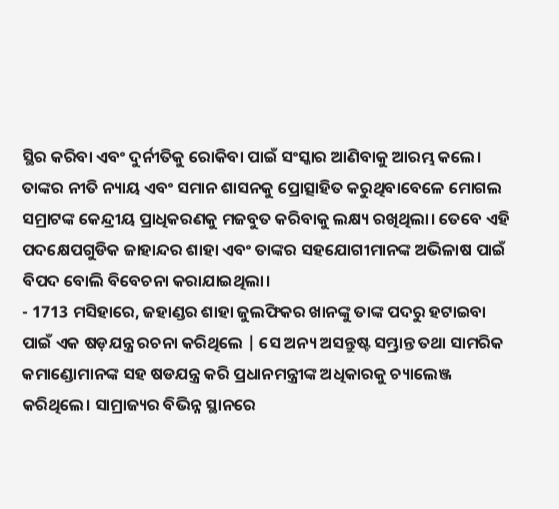ସ୍ଥିର କରିବା ଏବଂ ଦୁର୍ନୀତିକୁ ରୋକିବା ପାଇଁ ସଂସ୍କାର ଆଣିବାକୁ ଆରମ୍ଭ କଲେ। ତାଙ୍କର ନୀତି ନ୍ୟାୟ ଏବଂ ସମାନ ଶାସନକୁ ପ୍ରୋତ୍ସାହିତ କରୁଥିବାବେଳେ ମୋଗଲ ସମ୍ରାଟଙ୍କ କେନ୍ଦ୍ରୀୟ ପ୍ରାଧିକରଣକୁ ମଜବୁତ କରିବାକୁ ଲକ୍ଷ୍ୟ ରଖିଥିଲା। ତେବେ ଏହି ପଦକ୍ଷେପଗୁଡିକ ଜାହାନ୍ଦର ଶାହା ଏବଂ ତାଙ୍କର ସହଯୋଗୀମାନଙ୍କ ଅଭିଳାଷ ପାଇଁ ବିପଦ ବୋଲି ବିବେଚନା କରାଯାଇଥିଲା।
- 1713 ମସିହାରେ, ଜହାଣ୍ଡର ଶାହା ଜୁଲଫିକର ଖାନଙ୍କୁ ତାଙ୍କ ପଦରୁ ହଟାଇବା ପାଇଁ ଏକ ଷଡ଼ଯନ୍ତ୍ର ରଚନା କରିଥିଲେ | ସେ ଅନ୍ୟ ଅସନ୍ତୁଷ୍ଟ ସମ୍ଭ୍ରାନ୍ତ ତଥା ସାମରିକ କମାଣ୍ଡୋମାନଙ୍କ ସହ ଷଡଯନ୍ତ୍ର କରି ପ୍ରଧାନମନ୍ତ୍ରୀଙ୍କ ଅଧିକାରକୁ ଚ୍ୟାଲେଞ୍ଜ କରିଥିଲେ। ସାମ୍ରାଜ୍ୟର ବିଭିନ୍ନ ସ୍ଥାନରେ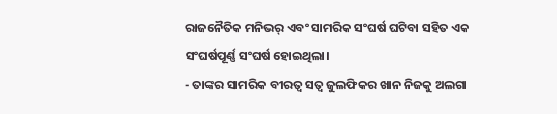ରାଜନୈତିକ ମନିଭର୍ ଏବଂ ସାମରିକ ସଂଘର୍ଷ ଘଟିବା ସହିତ ଏକ ସଂଘର୍ଷପୂର୍ଣ୍ଣ ସଂଘର୍ଷ ହୋଇଥିଲା।
- ତାଙ୍କର ସାମରିକ ବୀରତ୍ୱ ସତ୍ୱ ଜୁଲଫିକର ଖାନ ନିଜକୁ ଅଲଗା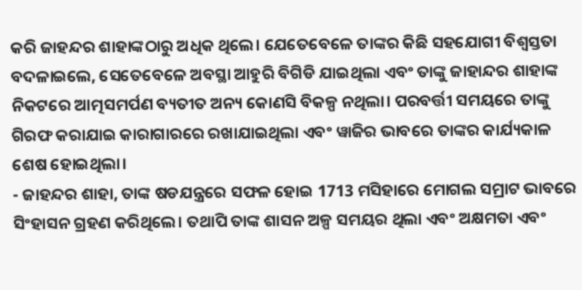କରି ଜାହନ୍ଦର ଶାହାଙ୍କଠାରୁ ଅଧିକ ଥିଲେ। ଯେତେବେଳେ ତାଙ୍କର କିଛି ସହଯୋଗୀ ବିଶ୍ୱସ୍ତତା ବଦଳାଇଲେ, ସେତେବେଳେ ଅବସ୍ଥା ଆହୁରି ବିଗିଡି ଯାଇଥିଲା ଏବଂ ତାଙ୍କୁ ଜାହାନ୍ଦର ଶାହାଙ୍କ ନିକଟରେ ଆତ୍ମସମର୍ପଣ ବ୍ୟତୀତ ଅନ୍ୟ କୋଣସି ବିକଳ୍ପ ନଥିଲା। ପରବର୍ତ୍ତୀ ସମୟରେ ତାଙ୍କୁ ଗିରଫ କରାଯାଇ କାରାଗାରରେ ରଖାଯାଇଥିଲା ଏବଂ ୱାଜିର ଭାବରେ ତାଙ୍କର କାର୍ଯ୍ୟକାଳ ଶେଷ ହୋଇଥିଲା।
- ଜାହନ୍ଦର ଶାହା, ତାଙ୍କ ଷଡଯନ୍ତ୍ରରେ ସଫଳ ହୋଇ 1713 ମସିହାରେ ମୋଗଲ ସମ୍ରାଟ ଭାବରେ ସିଂହାସନ ଗ୍ରହଣ କରିଥିଲେ। ତଥାପି ତାଙ୍କ ଶାସନ ଅଳ୍ପ ସମୟର ଥିଲା ଏବଂ ଅକ୍ଷମତା ଏବଂ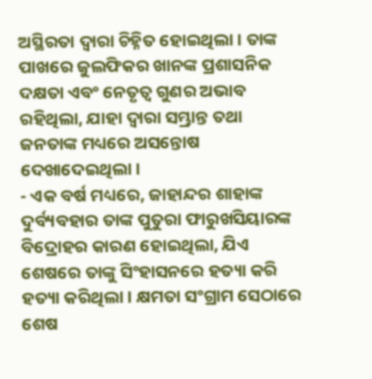ଅସ୍ଥିରତା ଦ୍ୱାରା ଚିହ୍ନିତ ହୋଇଥିଲା। ତାଙ୍କ ପାଖରେ ଜୁଲଫିକର ଖାନଙ୍କ ପ୍ରଶାସନିକ ଦକ୍ଷତା ଏବଂ ନେତୃତ୍ୱ ଗୁଣର ଅଭାବ ରହିଥିଲା, ଯାହା ଦ୍ୱାରା ସମ୍ଭ୍ରାନ୍ତ ତଥା ଜନତାଙ୍କ ମଧ୍ୟରେ ଅସନ୍ତୋଷ ଦେଖାଦେଇଥିଲା।
- ଏକ ବର୍ଷ ମଧ୍ୟରେ, ଜାହାନ୍ଦର ଶାହାଙ୍କ ଦୁର୍ବ୍ୟବହାର ତାଙ୍କ ପୁତୁରା ଫାରୁଖସିୟାରଙ୍କ ବିଦ୍ରୋହର କାରଣ ହୋଇଥିଲା, ଯିଏ ଶେଷରେ ତାଙ୍କୁ ସିଂହାସନରେ ହତ୍ୟା କରି ହତ୍ୟା କରିଥିଲା। କ୍ଷମତା ସଂଗ୍ରାମ ସେଠାରେ ଶେଷ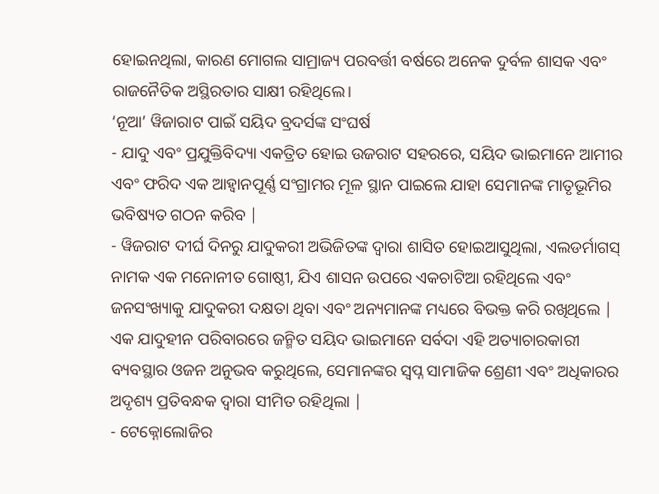ହୋଇନଥିଲା, କାରଣ ମୋଗଲ ସାମ୍ରାଜ୍ୟ ପରବର୍ତ୍ତୀ ବର୍ଷରେ ଅନେକ ଦୁର୍ବଳ ଶାସକ ଏବଂ ରାଜନୈତିକ ଅସ୍ଥିରତାର ସାକ୍ଷୀ ରହିଥିଲେ।
‘ନୂଆ’ ୱିଜାରାଟ ପାଇଁ ସୟିଦ ବ୍ରଦର୍ସଙ୍କ ସଂଘର୍ଷ
- ଯାଦୁ ଏବଂ ପ୍ରଯୁକ୍ତିବିଦ୍ୟା ଏକତ୍ରିତ ହୋଇ ଉଜରାଟ ସହରରେ, ସୟିଦ ଭାଇମାନେ ଆମୀର ଏବଂ ଫରିଦ ଏକ ଆହ୍ୱାନପୂର୍ଣ୍ଣ ସଂଗ୍ରାମର ମୂଳ ସ୍ଥାନ ପାଇଲେ ଯାହା ସେମାନଙ୍କ ମାତୃଭୂମିର ଭବିଷ୍ୟତ ଗଠନ କରିବ |
- ୱିଜରାଟ ଦୀର୍ଘ ଦିନରୁ ଯାଦୁକରୀ ଅଭିଜିତଙ୍କ ଦ୍ୱାରା ଶାସିତ ହୋଇଆସୁଥିଲା, ଏଲଡର୍ମାଗସ୍ ନାମକ ଏକ ମନୋନୀତ ଗୋଷ୍ଠୀ, ଯିଏ ଶାସନ ଉପରେ ଏକଚାଟିଆ ରହିଥିଲେ ଏବଂ ଜନସଂଖ୍ୟାକୁ ଯାଦୁକରୀ ଦକ୍ଷତା ଥିବା ଏବଂ ଅନ୍ୟମାନଙ୍କ ମଧ୍ୟରେ ବିଭକ୍ତ କରି ରଖିଥିଲେ | ଏକ ଯାଦୁହୀନ ପରିବାରରେ ଜନ୍ମିତ ସୟିଦ ଭାଇମାନେ ସର୍ବଦା ଏହି ଅତ୍ୟାଚାରକାରୀ ବ୍ୟବସ୍ଥାର ଓଜନ ଅନୁଭବ କରୁଥିଲେ, ସେମାନଙ୍କର ସ୍ୱପ୍ନ ସାମାଜିକ ଶ୍ରେଣୀ ଏବଂ ଅଧିକାରର ଅଦୃଶ୍ୟ ପ୍ରତିବନ୍ଧକ ଦ୍ୱାରା ସୀମିତ ରହିଥିଲା |
- ଟେକ୍ନୋଲୋଜିର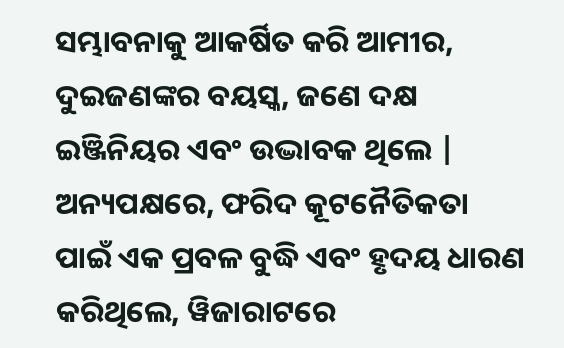ସମ୍ଭାବନାକୁ ଆକର୍ଷିତ କରି ଆମୀର, ଦୁଇଜଣଙ୍କର ବୟସ୍କ, ଜଣେ ଦକ୍ଷ ଇଞ୍ଜିନିୟର ଏବଂ ଉଦ୍ଭାବକ ଥିଲେ | ଅନ୍ୟପକ୍ଷରେ, ଫରିଦ କୂଟନୈତିକତା ପାଇଁ ଏକ ପ୍ରବଳ ବୁଦ୍ଧି ଏବଂ ହୃଦୟ ଧାରଣ କରିଥିଲେ, ୱିଜାରାଟରେ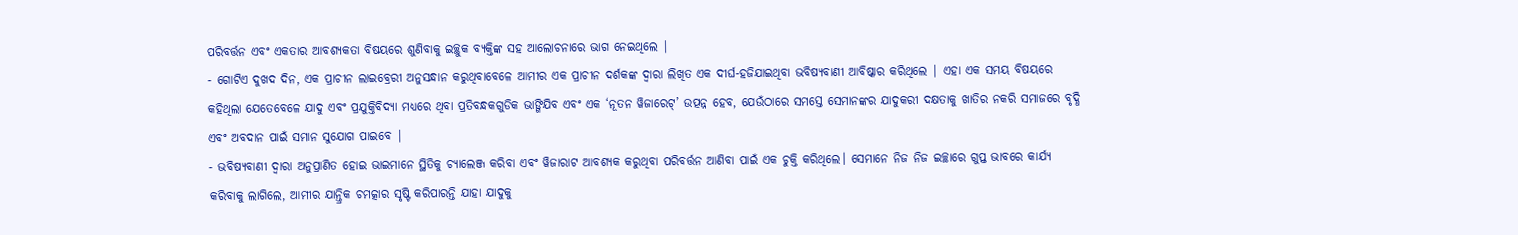ପରିବର୍ତ୍ତନ ଏବଂ ଏକତାର ଆବଶ୍ୟକତା ବିଷୟରେ ଶୁଣିବାକୁ ଇଚ୍ଛୁକ ବ୍ୟକ୍ତିଙ୍କ ସହ ଆଲୋଚନାରେ ଭାଗ ନେଇଥିଲେ |
- ଗୋଟିଏ ଦୁଖଦ ଦିନ, ଏକ ପ୍ରାଚୀନ ଲାଇବ୍ରେରୀ ଅନୁସନ୍ଧାନ କରୁଥିବାବେଳେ ଆମୀର ଏକ ପ୍ରାଚୀନ ଦର୍ଶକଙ୍କ ଦ୍ୱାରା ଲିଖିତ ଏକ ଦୀର୍ଘ-ହଜିଯାଇଥିବା ଭବିଷ୍ୟବାଣୀ ଆବିଷ୍କାର କରିଥିଲେ | ଏହା ଏକ ସମୟ ବିଷୟରେ କହିଥିଲା ଯେତେବେଳେ ଯାଦୁ ଏବଂ ପ୍ରଯୁକ୍ତିବିଦ୍ୟା ମଧ୍ୟରେ ଥିବା ପ୍ରତିବନ୍ଧକଗୁଡିକ ଭାଙ୍ଗିଯିବ ଏବଂ ଏକ ‘ନୂତନ ୱିଜାରେଟ୍’ ଉତ୍ପନ୍ନ ହେବ, ଯେଉଁଠାରେ ସମସ୍ତେ ସେମାନଙ୍କର ଯାଦୁକରୀ ଦକ୍ଷତାକୁ ଖାତିର ନକରି ସମାଜରେ ବୃଦ୍ଧି ଏବଂ ଅବଦାନ ପାଇଁ ସମାନ ସୁଯୋଗ ପାଇବେ |
- ଭବିଷ୍ୟବାଣୀ ଦ୍ୱାରା ଅନୁପ୍ରାଣିତ ହୋଇ ଭାଇମାନେ ସ୍ଥିତିକୁ ଚ୍ୟାଲେଞ୍ଜ କରିବା ଏବଂ ୱିଜାରାଟ ଆବଶ୍ୟକ କରୁଥିବା ପରିବର୍ତ୍ତନ ଆଣିବା ପାଇଁ ଏକ ଚୁକ୍ତି କରିଥିଲେ। ସେମାନେ ନିଜ ନିଜ ଇଚ୍ଛାରେ ଗୁପ୍ତ ଭାବରେ କାର୍ଯ୍ୟ କରିବାକୁ ଲାଗିଲେ, ଆମୀର ଯାନ୍ତ୍ରିକ ଚମତ୍କାର ସୃଷ୍ଟି କରିପାରନ୍ତି ଯାହା ଯାଦୁକୁ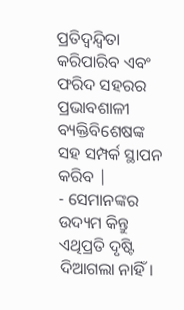ପ୍ରତିଦ୍ୱନ୍ଦ୍ୱିତା କରିପାରିବ ଏବଂ ଫରିଦ ସହରର ପ୍ରଭାବଶାଳୀ ବ୍ୟକ୍ତିବିଶେଷଙ୍କ ସହ ସମ୍ପର୍କ ସ୍ଥାପନ କରିବ |
- ସେମାନଙ୍କର ଉଦ୍ୟମ କିନ୍ତୁ ଏଥିପ୍ରତି ଦୃଷ୍ଟି ଦିଆଗଲା ନାହିଁ।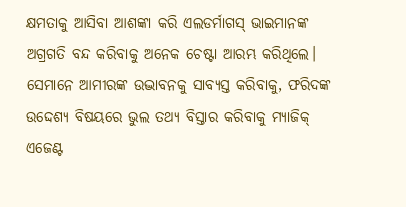କ୍ଷମତାକୁ ଆସିବା ଆଶଙ୍କା କରି ଏଲଡର୍ମାଗସ୍ ଭାଇମାନଙ୍କ ଅଗ୍ରଗତି ବନ୍ଦ କରିବାକୁ ଅନେକ ଚେଷ୍ଟା ଆରମ୍ଭ କରିଥିଲେ। ସେମାନେ ଆମୀରଙ୍କ ଉଦ୍ଭାବନକୁ ସାବ୍ୟସ୍ତ କରିବାକୁ, ଫରିଦଙ୍କ ଉଦ୍ଦେଶ୍ୟ ବିଷୟରେ ଭୁଲ ତଥ୍ୟ ବିସ୍ତାର କରିବାକୁ ମ୍ୟାଜିକ୍ ଏଜେଣ୍ଟ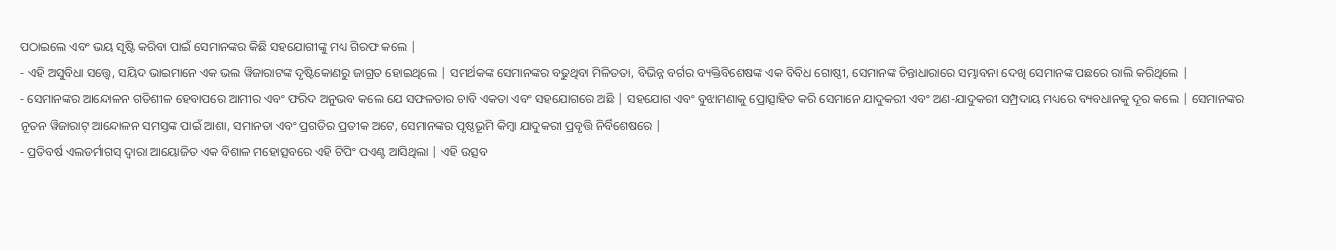ପଠାଇଲେ ଏବଂ ଭୟ ସୃଷ୍ଟି କରିବା ପାଇଁ ସେମାନଙ୍କର କିଛି ସହଯୋଗୀଙ୍କୁ ମଧ୍ୟ ଗିରଫ କଲେ |
- ଏହି ଅସୁବିଧା ସତ୍ତ୍ୱେ, ସୟିଦ ଭାଇମାନେ ଏକ ଭଲ ୱିଜାରାଟଙ୍କ ଦୃଷ୍ଟିକୋଣରୁ ଜାଗ୍ରତ ହୋଇଥିଲେ | ସମର୍ଥକଙ୍କ ସେମାନଙ୍କର ବଢୁଥିବା ମିଳିତତା, ବିଭିନ୍ନ ବର୍ଗର ବ୍ୟକ୍ତିବିଶେଷଙ୍କ ଏକ ବିବିଧ ଗୋଷ୍ଠୀ, ସେମାନଙ୍କ ଚିନ୍ତାଧାରାରେ ସମ୍ଭାବନା ଦେଖି ସେମାନଙ୍କ ପଛରେ ରାଲି କରିଥିଲେ |
- ସେମାନଙ୍କର ଆନ୍ଦୋଳନ ଗତିଶୀଳ ହେବାପରେ ଆମୀର ଏବଂ ଫରିଦ ଅନୁଭବ କଲେ ଯେ ସଫଳତାର ଚାବି ଏକତା ଏବଂ ସହଯୋଗରେ ଅଛି | ସହଯୋଗ ଏବଂ ବୁଝାମଣାକୁ ପ୍ରୋତ୍ସାହିତ କରି ସେମାନେ ଯାଦୁକରୀ ଏବଂ ଅଣ-ଯାଦୁକରୀ ସମ୍ପ୍ରଦାୟ ମଧ୍ୟରେ ବ୍ୟବଧାନକୁ ଦୂର କଲେ | ସେମାନଙ୍କର ନୂତନ ୱିଜାରାଟ୍ ଆନ୍ଦୋଳନ ସମସ୍ତଙ୍କ ପାଇଁ ଆଶା, ସମାନତା ଏବଂ ପ୍ରଗତିର ପ୍ରତୀକ ଅଟେ, ସେମାନଙ୍କର ପୃଷ୍ଠଭୂମି କିମ୍ବା ଯାଦୁକରୀ ପ୍ରବୃତ୍ତି ନିର୍ବିଶେଷରେ |
- ପ୍ରତିବର୍ଷ ଏଲଡର୍ମାଗସ୍ ଦ୍ୱାରା ଆୟୋଜିତ ଏକ ବିଶାଳ ମହୋତ୍ସବରେ ଏହି ଟିପିଂ ପଏଣ୍ଟ ଆସିଥିଲା | ଏହି ଉତ୍ସବ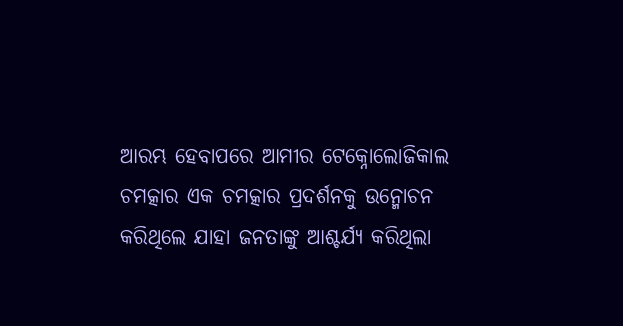ଆରମ୍ଭ ହେବାପରେ ଆମୀର ଟେକ୍ନୋଲୋଜିକାଲ ଚମତ୍କାର ଏକ ଚମତ୍କାର ପ୍ରଦର୍ଶନକୁ ଉନ୍ମୋଚନ କରିଥିଲେ ଯାହା ଜନତାଙ୍କୁ ଆଶ୍ଚର୍ଯ୍ୟ କରିଥିଲା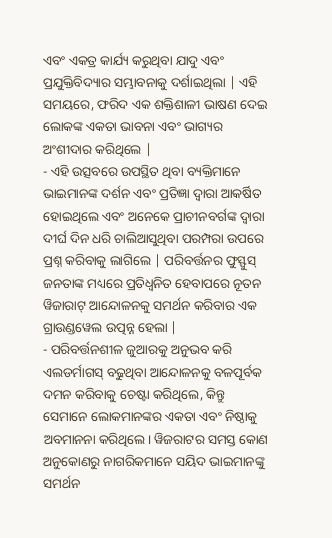ଏବଂ ଏକତ୍ର କାର୍ଯ୍ୟ କରୁଥିବା ଯାଦୁ ଏବଂ ପ୍ରଯୁକ୍ତିବିଦ୍ୟାର ସମ୍ଭାବନାକୁ ଦର୍ଶାଇଥିଲା | ଏହି ସମୟରେ, ଫରିଦ ଏକ ଶକ୍ତିଶାଳୀ ଭାଷଣ ଦେଇ ଲୋକଙ୍କ ଏକତା ଭାବନା ଏବଂ ଭାଗ୍ୟର ଅଂଶୀଦାର କରିଥିଲେ |
- ଏହି ଉତ୍ସବରେ ଉପସ୍ଥିତ ଥିବା ବ୍ୟକ୍ତିମାନେ ଭାଇମାନଙ୍କ ଦର୍ଶନ ଏବଂ ପ୍ରତିଜ୍ଞା ଦ୍ୱାରା ଆକର୍ଷିତ ହୋଇଥିଲେ ଏବଂ ଅନେକେ ପ୍ରାଚୀନବର୍ଗଙ୍କ ଦ୍ୱାରା ଦୀର୍ଘ ଦିନ ଧରି ଚାଲିଆସୁଥିବା ପରମ୍ପରା ଉପରେ ପ୍ରଶ୍ନ କରିବାକୁ ଲାଗିଲେ | ପରିବର୍ତ୍ତନର ଫୁସ୍ଫୁସ୍ ଜନତାଙ୍କ ମଧ୍ୟରେ ପ୍ରତିଧ୍ୱନିତ ହେବାପରେ ନୂତନ ୱିଜାରାଟ୍ ଆନ୍ଦୋଳନକୁ ସମର୍ଥନ କରିବାର ଏକ ଗ୍ରାଉଣ୍ଡୱେଲ ଉତ୍ପନ୍ନ ହେଲା |
- ପରିବର୍ତ୍ତନଶୀଳ ଜୁଆରକୁ ଅନୁଭବ କରି ଏଲଡର୍ମାଗସ୍ ବଢୁଥିବା ଆନ୍ଦୋଳନକୁ ବଳପୂର୍ବକ ଦମନ କରିବାକୁ ଚେଷ୍ଟା କରିଥିଲେ, କିନ୍ତୁ ସେମାନେ ଲୋକମାନଙ୍କର ଏକତା ଏବଂ ନିଷ୍ଠାକୁ ଅବମାନନା କରିଥିଲେ। ୱିଜରାଟର ସମସ୍ତ କୋଣ ଅନୁକୋଣରୁ ନାଗରିକମାନେ ସୟିଦ ଭାଇମାନଙ୍କୁ ସମର୍ଥନ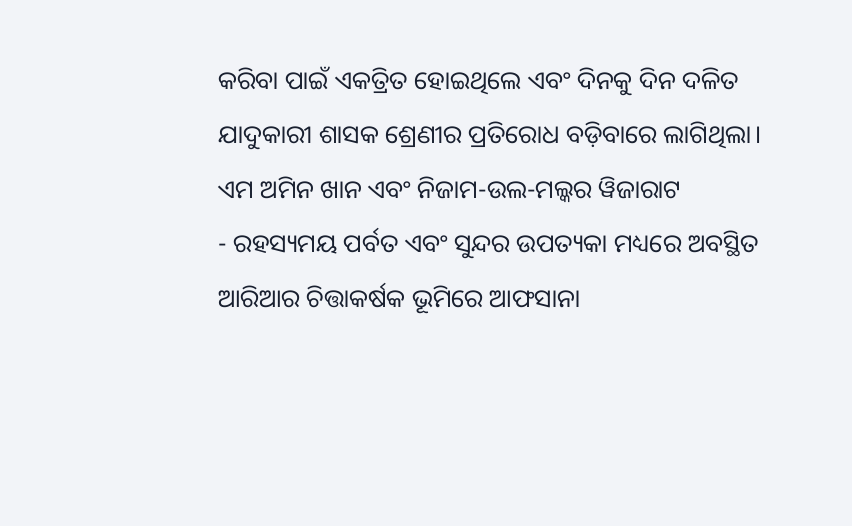କରିବା ପାଇଁ ଏକତ୍ରିତ ହୋଇଥିଲେ ଏବଂ ଦିନକୁ ଦିନ ଦଳିତ ଯାଦୁକାରୀ ଶାସକ ଶ୍ରେଣୀର ପ୍ରତିରୋଧ ବଡ଼ିବାରେ ଲାଗିଥିଲା।
ଏମ ଅମିନ ଖାନ ଏବଂ ନିଜାମ-ଉଲ-ମଲ୍କର ୱିଜାରାଟ
- ରହସ୍ୟମୟ ପର୍ବତ ଏବଂ ସୁନ୍ଦର ଉପତ୍ୟକା ମଧ୍ୟରେ ଅବସ୍ଥିତ ଆରିଆର ଚିତ୍ତାକର୍ଷକ ଭୂମିରେ ଆଫସାନା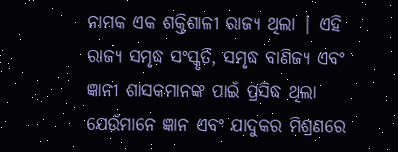ନାମକ ଏକ ଶକ୍ତିଶାଳୀ ରାଜ୍ୟ ଥିଲା | ଏହି ରାଜ୍ୟ ସମୃଦ୍ଧ ସଂସ୍କୃତି, ସମୃଦ୍ଧ ବାଣିଜ୍ୟ ଏବଂ ଜ୍ଞାନୀ ଶାସକମାନଙ୍କ ପାଇଁ ପ୍ରସିଦ୍ଧ ଥିଲା ଯେଉଁମାନେ ଜ୍ଞାନ ଏବଂ ଯାଦୁକର ମିଶ୍ରଣରେ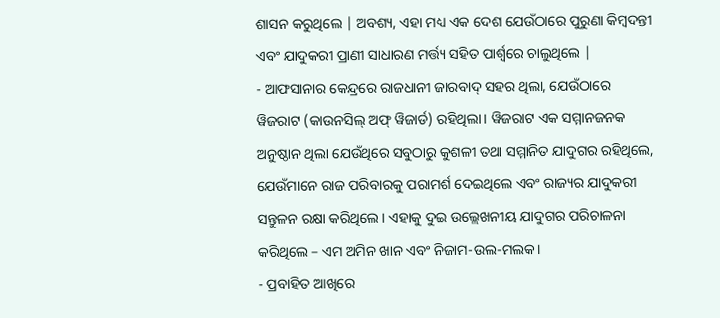ଶାସନ କରୁଥିଲେ | ଅବଶ୍ୟ, ଏହା ମଧ୍ୟ ଏକ ଦେଶ ଯେଉଁଠାରେ ପୁରୁଣା କିମ୍ବଦନ୍ତୀ ଏବଂ ଯାଦୁକରୀ ପ୍ରାଣୀ ସାଧାରଣ ମର୍ତ୍ତ୍ୟ ସହିତ ପାର୍ଶ୍ୱରେ ଚାଲୁଥିଲେ |
- ଆଫସାନାର କେନ୍ଦ୍ରରେ ରାଜଧାନୀ ଜାରବାଦ୍ ସହର ଥିଲା, ଯେଉଁଠାରେ ୱିଜରାଟ (କାଉନସିଲ୍ ଅଫ୍ ୱିଜାର୍ଡ) ରହିଥିଲା। ୱିଜରାଟ ଏକ ସମ୍ମାନଜନକ ଅନୁଷ୍ଠାନ ଥିଲା ଯେଉଁଥିରେ ସବୁଠାରୁ କୁଶଳୀ ତଥା ସମ୍ମାନିତ ଯାଦୁଗର ରହିଥିଲେ, ଯେଉଁମାନେ ରାଜ ପରିବାରକୁ ପରାମର୍ଶ ଦେଇଥିଲେ ଏବଂ ରାଜ୍ୟର ଯାଦୁକରୀ ସନ୍ତୁଳନ ରକ୍ଷା କରିଥିଲେ। ଏହାକୁ ଦୁଇ ଉଲ୍ଲେଖନୀୟ ଯାଦୁଗର ପରିଚାଳନା କରିଥିଲେ – ଏମ ଅମିନ ଖାନ ଏବଂ ନିଜାମ-ଉଲ-ମଲକ।
- ପ୍ରବାହିତ ଆଖିରେ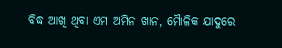ବିଦ୍ଧ ଆଖି ଥିବା ଏମ ଅମିନ ଖାନ, ମୋୖଳିକ ଯାଦୁରେ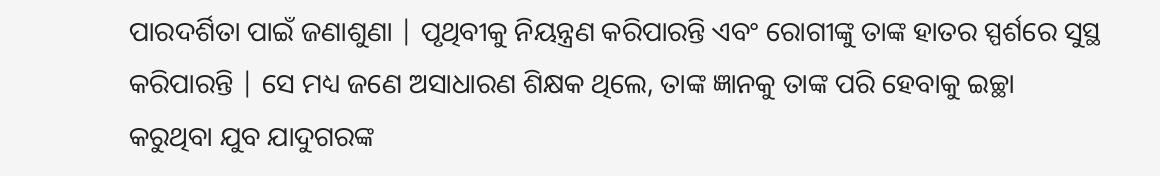ପାରଦର୍ଶିତା ପାଇଁ ଜଣାଶୁଣା | ପୃଥିବୀକୁ ନିୟନ୍ତ୍ରଣ କରିପାରନ୍ତି ଏବଂ ରୋଗୀଙ୍କୁ ତାଙ୍କ ହାତର ସ୍ପର୍ଶରେ ସୁସ୍ଥ କରିପାରନ୍ତି | ସେ ମଧ୍ୟ ଜଣେ ଅସାଧାରଣ ଶିକ୍ଷକ ଥିଲେ, ତାଙ୍କ ଜ୍ଞାନକୁ ତାଙ୍କ ପରି ହେବାକୁ ଇଚ୍ଛା କରୁଥିବା ଯୁବ ଯାଦୁଗରଙ୍କ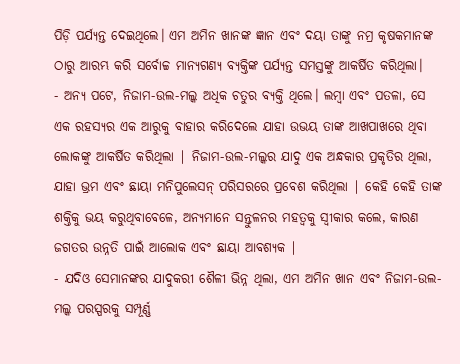ପିଡ଼ି ପର୍ଯ୍ୟନ୍ତ ଦେଇଥିଲେ। ଏମ ଅମିନ ଖାନଙ୍କ ଜ୍ଞାନ ଏବଂ ଦୟା ତାଙ୍କୁ ନମ୍ର କୃଷକମାନଙ୍କ ଠାରୁ ଆରମ୍ଭ କରି ସର୍ବୋଚ୍ଚ ମାନ୍ୟଗଣ୍ୟ ବ୍ୟକ୍ତିଙ୍କ ପର୍ଯ୍ୟନ୍ତ ସମସ୍ତଙ୍କୁ ଆକର୍ଷିତ କରିଥିଲା।
- ଅନ୍ୟ ପଟେ, ନିଜାମ-ଉଲ-ମଲ୍କ ଅଧିକ ଚତୁର ବ୍ୟକ୍ତି ଥିଲେ। ଲମ୍ବା ଏବଂ ପତଳା, ସେ ଏକ ରହସ୍ୟର ଏକ ଆରୁକୁ ବାହାର କରିଦେଲେ ଯାହା ଉଭୟ ତାଙ୍କ ଆଖପାଖରେ ଥିବା ଲୋକଙ୍କୁ ଆକର୍ଷିତ କରିଥିଲା | ନିଜାମ-ଉଲ-ମଲ୍କର ଯାଦୁ ଏକ ଅନ୍ଧକାର ପ୍ରକୃତିର ଥିଲା, ଯାହା ଭ୍ରମ ଏବଂ ଛାୟା ମନିପୁଲେସନ୍ ପରିସରରେ ପ୍ରବେଶ କରିଥିଲା | କେହି କେହି ତାଙ୍କ ଶକ୍ତିକୁ ଭୟ କରୁଥିବାବେଳେ, ଅନ୍ୟମାନେ ସନ୍ତୁଳନର ମହତ୍ବକୁ ସ୍ୱୀକାର କଲେ, କାରଣ ଜଗତର ଉନ୍ନତି ପାଇଁ ଆଲୋକ ଏବଂ ଛାୟା ଆବଶ୍ୟକ |
- ଯଦିଓ ସେମାନଙ୍କର ଯାଦୁକରୀ ଶୈଳୀ ଭିନ୍ନ ଥିଲା, ଏମ ଅମିନ ଖାନ ଏବଂ ନିଜାମ-ଉଲ-ମଲ୍କ ପରସ୍ପରକୁ ସମ୍ପୂର୍ଣ୍ଣ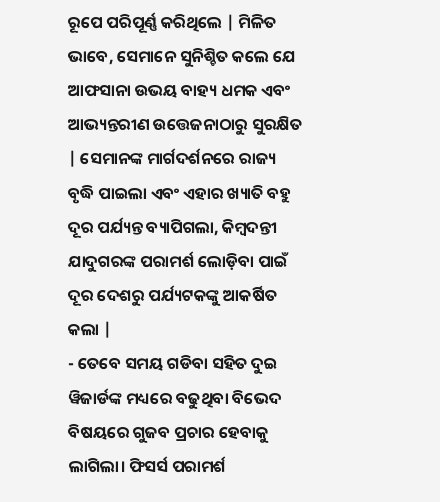ରୂପେ ପରିପୂର୍ଣ୍ଣ କରିଥିଲେ | ମିଳିତ ଭାବେ, ସେମାନେ ସୁନିଶ୍ଚିତ କଲେ ଯେ ଆଫସାନା ଉଭୟ ବାହ୍ୟ ଧମକ ଏବଂ ଆଭ୍ୟନ୍ତରୀଣ ଉତ୍ତେଜନାଠାରୁ ସୁରକ୍ଷିତ | ସେମାନଙ୍କ ମାର୍ଗଦର୍ଶନରେ ରାଜ୍ୟ ବୃଦ୍ଧି ପାଇଲା ଏବଂ ଏହାର ଖ୍ୟାତି ବହୁ ଦୂର ପର୍ଯ୍ୟନ୍ତ ବ୍ୟାପିଗଲା, କିମ୍ବଦନ୍ତୀ ଯାଦୁଗରଙ୍କ ପରାମର୍ଶ ଲୋଡ଼ିବା ପାଇଁ ଦୂର ଦେଶରୁ ପର୍ଯ୍ୟଟକଙ୍କୁ ଆକର୍ଷିତ କଲା |
- ତେବେ ସମୟ ଗଡିବା ସହିତ ଦୁଇ ୱିଜାର୍ଡଙ୍କ ମଧ୍ୟରେ ବଢୁଥିବା ବିଭେଦ ବିଷୟରେ ଗୁଜବ ପ୍ରଚାର ହେବାକୁ ଲାଗିଲା। ଫିସର୍ସ ପରାମର୍ଶ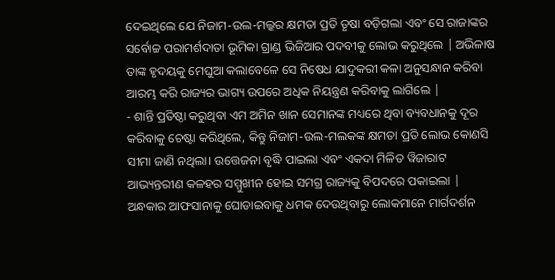ଦେଇଥିଲେ ଯେ ନିଜାମ-ଉଲ-ମଲ୍କର କ୍ଷମତା ପ୍ରତି ତୃଷା ବଡ଼ିଗଲା ଏବଂ ସେ ରାଜାଙ୍କର ସର୍ବୋଚ୍ଚ ପରାମର୍ଶଦାତା ଭୂମିକା ଗ୍ରାଣ୍ଡ ଭିଜିଆର ପଦବୀକୁ ଲୋଭ କରୁଥିଲେ | ଅଭିଳାଷ ତାଙ୍କ ହୃଦୟକୁ ମେଘୁଆ କଲାବେଳେ ସେ ନିଷେଧ ଯାଦୁକରୀ କଳା ଅନୁସନ୍ଧାନ କରିବା ଆରମ୍ଭ କରି ରାଜ୍ୟର ଭାଗ୍ୟ ଉପରେ ଅଧିକ ନିୟନ୍ତ୍ରଣ କରିବାକୁ ଲାଗିଲେ |
- ଶାନ୍ତି ପ୍ରତିଷ୍ଠା କରୁଥିବା ଏମ ଅମିନ ଖାନ ସେମାନଙ୍କ ମଧ୍ୟରେ ଥିବା ବ୍ୟବଧାନକୁ ଦୂର କରିବାକୁ ଚେଷ୍ଟା କରିଥିଲେ, କିନ୍ତୁ ନିଜାମ-ଉଲ-ମଲକଙ୍କ କ୍ଷମତା ପ୍ରତି ଲୋଭ କୋଣସି ସୀମା ଜାଣି ନଥିଲା। ଉତ୍ତେଜନା ବୃଦ୍ଧି ପାଇଲା ଏବଂ ଏକଦା ମିଳିତ ୱିଜାରାଟ ଆଭ୍ୟନ୍ତରୀଣ କଳହର ସମ୍ମୁଖୀନ ହୋଇ ସମଗ୍ର ରାଜ୍ୟକୁ ବିପଦରେ ପକାଇଲା | ଅନ୍ଧକାର ଆଫସାନାକୁ ଘୋଡାଇବାକୁ ଧମକ ଦେଉଥିବାରୁ ଲୋକମାନେ ମାର୍ଗଦର୍ଶନ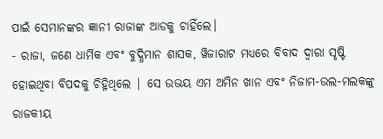ପାଇଁ ସେମାନଙ୍କର ଜ୍ଞାନୀ ରାଜାଙ୍କ ଆଡକୁ ଚାହିଁଲେ।
- ରାଜା, ଜଣେ ଧାର୍ମିକ ଏବଂ ବୁଦ୍ଧିମାନ ଶାସକ, ୱିଜାରାଟ ମଧ୍ୟରେ ବିବାଦ ଦ୍ୱାରା ସୃଷ୍ଟି ହୋଇଥିବା ବିପଦକୁ ଚିହ୍ନିଥିଲେ | ସେ ଉଭୟ ଏମ ଅମିନ ଖାନ ଏବଂ ନିଜାମ-ଉଲ-ମଲକଙ୍କୁ ରାଜକୀୟ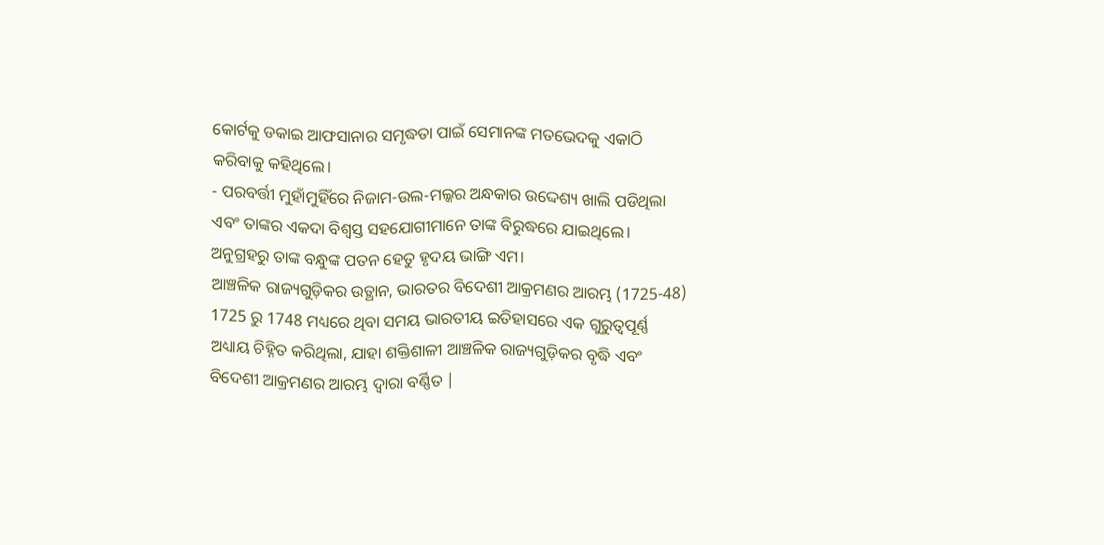କୋର୍ଟକୁ ଡକାଇ ଆଫସାନାର ସମୃଦ୍ଧତା ପାଇଁ ସେମାନଙ୍କ ମତଭେଦକୁ ଏକାଠି କରିବାକୁ କହିଥିଲେ।
- ପରବର୍ତ୍ତୀ ମୁହାଁମୁହିଁରେ ନିଜାମ-ଉଲ-ମଲ୍କର ଅନ୍ଧକାର ଉଦ୍ଦେଶ୍ୟ ଖାଲି ପଡିଥିଲା ଏବଂ ତାଙ୍କର ଏକଦା ବିଶ୍ୱସ୍ତ ସହଯୋଗୀମାନେ ତାଙ୍କ ବିରୁଦ୍ଧରେ ଯାଇଥିଲେ। ଅନୁଗ୍ରହରୁ ତାଙ୍କ ବନ୍ଧୁଙ୍କ ପତନ ହେତୁ ହୃଦୟ ଭାଙ୍ଗି ଏମ।
ଆଞ୍ଚଳିକ ରାଜ୍ୟଗୁଡ଼ିକର ଉତ୍ଥାନ, ଭାରତର ବିଦେଶୀ ଆକ୍ରମଣର ଆରମ୍ଭ (1725-48)
1725 ରୁ 1748 ମଧ୍ୟରେ ଥିବା ସମୟ ଭାରତୀୟ ଇତିହାସରେ ଏକ ଗୁରୁତ୍ୱପୂର୍ଣ୍ଣ ଅଧ୍ୟାୟ ଚିହ୍ନିତ କରିଥିଲା, ଯାହା ଶକ୍ତିଶାଳୀ ଆଞ୍ଚଳିକ ରାଜ୍ୟଗୁଡ଼ିକର ବୃଦ୍ଧି ଏବଂ ବିଦେଶୀ ଆକ୍ରମଣର ଆରମ୍ଭ ଦ୍ୱାରା ବର୍ଣ୍ଣିତ |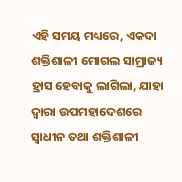ଏହି ସମୟ ମଧ୍ୟରେ, ଏକଦା ଶକ୍ତିଶାଳୀ ମୋଗଲ ସାମ୍ରାଜ୍ୟ ହ୍ରାସ ହେବାକୁ ଲାଗିଲା, ଯାହା ଦ୍ୱାରା ଉପମହାଦେଶରେ ସ୍ବାଧୀନ ତଥା ଶକ୍ତିଶାଳୀ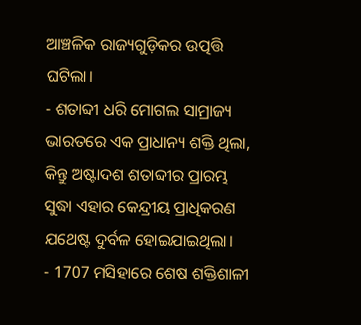ଆଞ୍ଚଳିକ ରାଜ୍ୟଗୁଡ଼ିକର ଉତ୍ପତ୍ତି ଘଟିଲା।
- ଶତାବ୍ଦୀ ଧରି ମୋଗଲ ସାମ୍ରାଜ୍ୟ ଭାରତରେ ଏକ ପ୍ରାଧାନ୍ୟ ଶକ୍ତି ଥିଲା, କିନ୍ତୁ ଅଷ୍ଟାଦଶ ଶତାବ୍ଦୀର ପ୍ରାରମ୍ଭ ସୁଦ୍ଧା ଏହାର କେନ୍ଦ୍ରୀୟ ପ୍ରାଧିକରଣ ଯଥେଷ୍ଟ ଦୁର୍ବଳ ହୋଇଯାଇଥିଲା।
- 1707 ମସିହାରେ ଶେଷ ଶକ୍ତିଶାଳୀ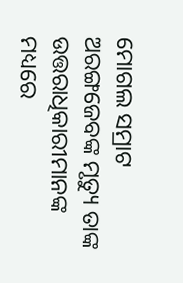ମୋଗଲ ସମ୍ରାଟ ଅରଙ୍ଗଜେବଙ୍କ ମୃତ୍ୟୁ ତାଙ୍କ ଉତ୍ତରାଧିକାରୀମାନଙ୍କ ମଧ୍ୟରେ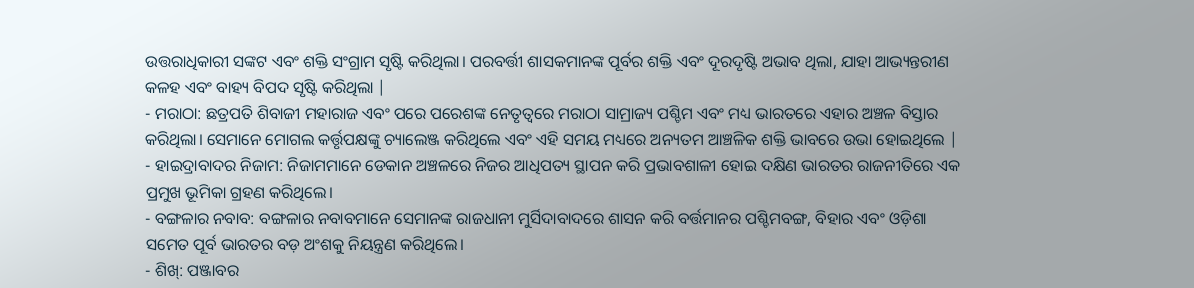ଉତ୍ତରାଧିକାରୀ ସଙ୍କଟ ଏବଂ ଶକ୍ତି ସଂଗ୍ରାମ ସୃଷ୍ଟି କରିଥିଲା। ପରବର୍ତ୍ତୀ ଶାସକମାନଙ୍କ ପୂର୍ବର ଶକ୍ତି ଏବଂ ଦୂରଦୃଷ୍ଟି ଅଭାବ ଥିଲା, ଯାହା ଆଭ୍ୟନ୍ତରୀଣ କଳହ ଏବଂ ବାହ୍ୟ ବିପଦ ସୃଷ୍ଟି କରିଥିଲା |
- ମରାଠା: ଛତ୍ରପତି ଶିବାଜୀ ମହାରାଜ ଏବଂ ପରେ ପରେଶଙ୍କ ନେତୃତ୍ୱରେ ମରାଠା ସାମ୍ରାଜ୍ୟ ପଶ୍ଚିମ ଏବଂ ମଧ୍ୟ ଭାରତରେ ଏହାର ଅଞ୍ଚଳ ବିସ୍ତାର କରିଥିଲା। ସେମାନେ ମୋଗଲ କର୍ତ୍ତୃପକ୍ଷଙ୍କୁ ଚ୍ୟାଲେଞ୍ଜ କରିଥିଲେ ଏବଂ ଏହି ସମୟ ମଧ୍ୟରେ ଅନ୍ୟତମ ଆଞ୍ଚଳିକ ଶକ୍ତି ଭାବରେ ଉଭା ହୋଇଥିଲେ |
- ହାଇଦ୍ରାବାଦର ନିଜାମ: ନିଜାମମାନେ ଡେକାନ ଅଞ୍ଚଳରେ ନିଜର ଆଧିପତ୍ୟ ସ୍ଥାପନ କରି ପ୍ରଭାବଶାଳୀ ହୋଇ ଦକ୍ଷିଣ ଭାରତର ରାଜନୀତିରେ ଏକ ପ୍ରମୁଖ ଭୂମିକା ଗ୍ରହଣ କରିଥିଲେ।
- ବଙ୍ଗଳାର ନବାବ: ବଙ୍ଗଳାର ନବାବମାନେ ସେମାନଙ୍କ ରାଜଧାନୀ ମୁର୍ସିଦାବାଦରେ ଶାସନ କରି ବର୍ତ୍ତମାନର ପଶ୍ଚିମବଙ୍ଗ, ବିହାର ଏବଂ ଓଡ଼ିଶା ସମେତ ପୂର୍ବ ଭାରତର ବଡ଼ ଅଂଶକୁ ନିୟନ୍ତ୍ରଣ କରିଥିଲେ।
- ଶିଖ୍: ପଞ୍ଜାବର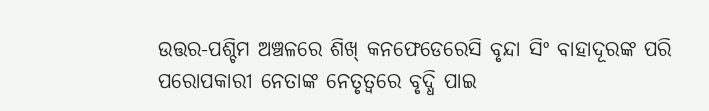ଉତ୍ତର-ପଶ୍ଚିମ ଅଞ୍ଚଳରେ ଶିଖ୍ କନଫେଡେରେସି ବୃନ୍ଦା ସିଂ ବାହାଦୂରଙ୍କ ପରି ପରୋପକାରୀ ନେତାଙ୍କ ନେତୃତ୍ୱରେ ବୃଦ୍ଧି ପାଇ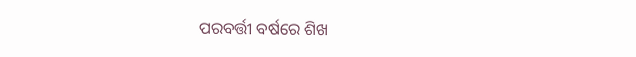ପରବର୍ତ୍ତୀ ବର୍ଷରେ ଶିଖ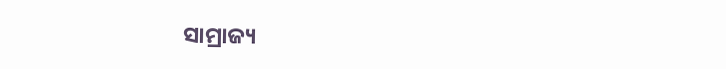ସାମ୍ରାଜ୍ୟ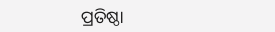ପ୍ରତିଷ୍ଠା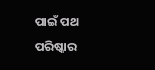ପାଇଁ ପଥ ପରିଷ୍କାର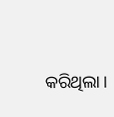କରିଥିଲା।